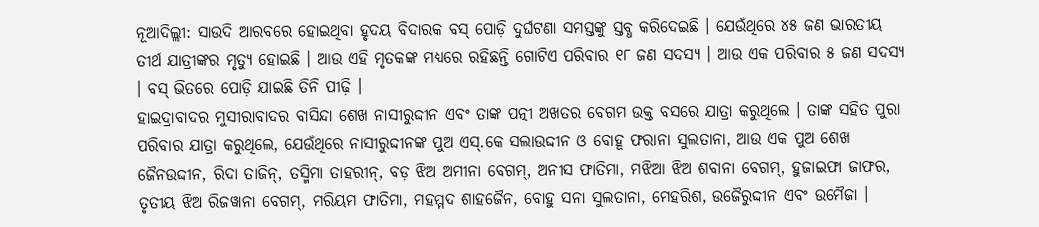ନୂଆଦିଲ୍ଲୀ: ସାଉଦି ଆରବରେ ହୋଇଥିବା ହୃଦୟ ବିଦାରକ ବସ୍ ପୋଡ଼ି ଦୁର୍ଘଟଣା ସମସ୍ତଙ୍କୁ ସ୍ତବ୍ଧ କରିଦେଇଛି । ଯେଉଁଥିରେ ୪୫ ଜଣ ଭାରତୀୟ ତୀର୍ଥ ଯାତ୍ରୀଙ୍କର ମୃତ୍ୟୁ ହୋଇଛି । ଆଉ ଏହି ମୃତକଙ୍କ ମଧ୍ୟରେ ରହିଛନ୍ତି ଗୋଟିଏ ପରିବାର ୧୮ ଜଣ ସଦସ୍ୟ । ଆଉ ଏକ ପରିବାର ୫ ଜଣ ସଦସ୍ୟ । ବସ୍ ଭିତରେ ପୋଡ଼ି ଯାଇଛି ତିନି ପୀଢ଼ି ।
ହାଇଦ୍ରାବାଦର ମୁସୀରାବାଦର ବାସିନ୍ଦା ଶେଖ ନାସୀରୁଦ୍ଦୀନ ଏବଂ ତାଙ୍କ ପତ୍ନୀ ଅଖତର ବେଗମ ଉକ୍ତ ବସରେ ଯାତ୍ରା କରୁଥିଲେ । ତାଙ୍କ ସହିତ ପୁରା ପରିବାର ଯାତ୍ରା କରୁଥିଲେ, ଯେଉଁଥିରେ ନାସୀରୁଦ୍ଦୀନଙ୍କ ପୁଅ ଏସ୍.କେ ସଲାଉଦ୍ଦୀନ ଓ ବୋହୂ ଫରାନା ସୁଲତାନା, ଆଉ ଏକ ପୁଅ ଶେଖ ଜୈନଉଦ୍ଦୀନ, ରିଦା ତାଜିନ୍, ତସ୍ମିମା ତାହରୀନ୍, ବଡ଼ ଝିଅ ଅମୀନା ବେଗମ୍, ଅନୀସ ଫାତିମା, ମଝିଆ ଝିଅ ଶବାନା ବେଗମ୍, ହୁଜାଇଫା ଜାଫର, ତୃତୀୟ ଝିଅ ରିଜୱାନା ବେଗମ୍, ମରିୟମ ଫାତିମା, ମହମ୍ମଦ ଶାହଜୈନ, ବୋହୁ ସନା ସୁଲତାନା, ମେହରିଶ, ଉଜୈରୁଦ୍ଦୀନ ଏବଂ ଉମୈଜା ।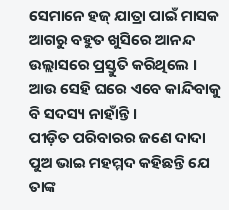ସେମାନେ ହଜ୍ ଯାତ୍ରା ପାଇଁ ମାସକ ଆଗରୁ ବହୁତ ଖୁସିରେ ଆନନ୍ଦ ଉଲ୍ଲାସରେ ପ୍ରସ୍ତୁତି କରିଥିଲେ । ଆଉ ସେହି ଘରେ ଏବେ କାନ୍ଦିବାକୁ ବି ସଦସ୍ୟ ନାହାଁନ୍ତି ।
ପୀଡ଼ିତ ପରିବାରର ଜଣେ ଦାଦା ପୁଅ ଭାଇ ମହମ୍ମଦ କହିଛନ୍ତି ଯେ ତାଙ୍କ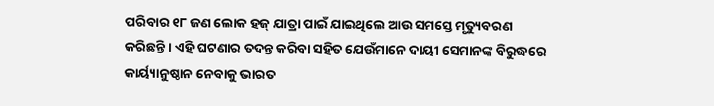ପରିବାର ୧୮ ଜଣ ଲୋକ ହଜ୍ ଯାତ୍ରା ପାଇଁ ଯାଇଥିଲେ ଆଉ ସମସ୍ତେ ମୃତ୍ୟୁବରଣ କରିଛନ୍ତି । ଏହି ଘଟଣାର ତଦନ୍ତ କରିବା ସହିତ ଯେଉଁମାନେ ଦାୟୀ ସେମାନଙ୍କ ବିରୁଦ୍ଧରେ କାର୍ୟ୍ୟାନୁଷ୍ଠାନ ନେବାକୁ ଭାରତ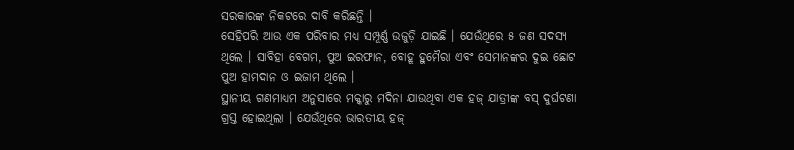ସରକାରଙ୍କ ନିକଟରେ ଦାବି କରିଛନ୍ତି ।
ସେହିପରି ଆଉ ଏକ ପରିବାର ମଧ୍ୟ ସମ୍ପୂର୍ଣ୍ଣ ଉଜୁଡ଼ି ଯାଇଛି । ଯେଉଁଥିରେ ୫ ଜଣ ସଦସ୍ୟ ଥିଲେ । ସାବିହା ବେଗମ, ପୁଅ ଇରଫାନ, ବୋହୂ ହୁମୈରା ଏବଂ ସେମାନଙ୍କର ଦୁଇ ଛୋଟ ପୁଅ ହାମଦାନ ଓ ଇଜାମ ଥିଲେ ।
ସ୍ଥାନୀୟ ଗଣମାଧ୍ୟମ ଅନୁସାରେ ମକ୍କାରୁ ମଦିନା ଯାଉଥିବା ଏକ ହଜ୍ ଯାତ୍ରୀଙ୍କ ବସ୍ ଦୁର୍ଘଟଣା ଗ୍ରସ୍ତ ହୋଇଥିଲା । ଯେଉଁଥିରେ ଭାରତୀୟ ହଜ୍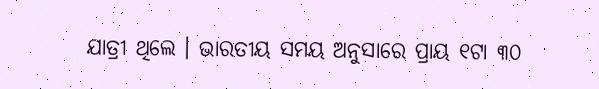ଯାତ୍ରୀ ଥିଲେ । ଭାରତୀୟ ସମୟ ଅନୁସାରେ ପ୍ରାୟ ୧ଟା ୩୦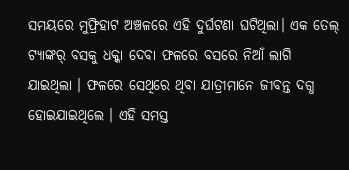ସମୟରେ ମୁଫ୍ରିହାଟ ଅଞ୍ଚଳରେ ଏହି ଦୁର୍ଘଟଣା ଘଟିଥିଲା। ଏକ ତେଲ୍ ଟ୍ୟାଙ୍କର୍ ବସକୁ ଧକ୍କା ଦେବା ଫଳରେ ବସରେ ନିଆଁ ଲାଗି ଯାଇଥିଲା । ଫଳରେ ସେଥିରେ ଥିବା ଯାତ୍ରୀମାନେ ଜୀବନ୍ତ ଦଗ୍ଧ ହୋଇଯାଇଥିଲେ । ଏହି ସମସ୍ତ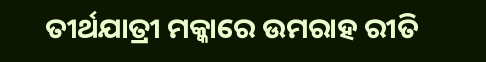ତୀର୍ଥଯାତ୍ରୀ ମକ୍କାରେ ଉମରାହ ରୀତି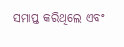ସମାପ୍ତ କରିଥିଲେ ଏବଂ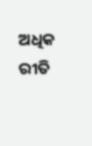ଅଧିକ ରୀତି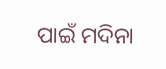ପାଇଁ ମଦିନା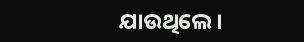ଯାଉଥିଲେ।